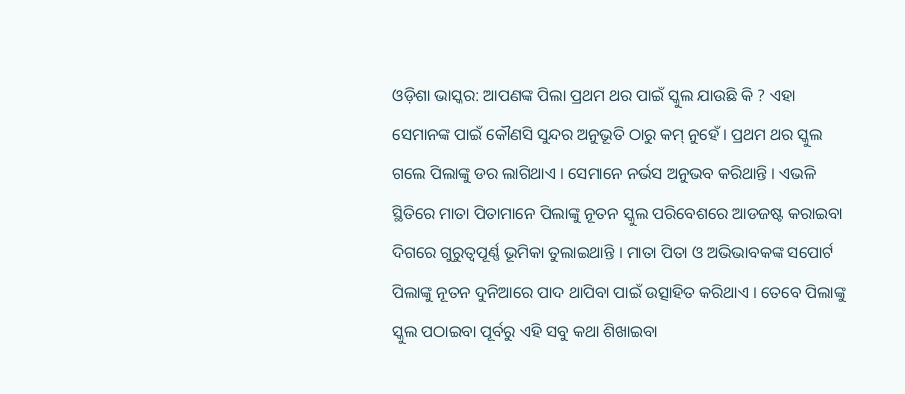ଓଡ଼ିଶା ଭାସ୍କର: ଆପଣଙ୍କ ପିଲା ପ୍ରଥମ ଥର ପାଇଁ ସ୍କୁଲ ଯାଉଛି କି ? ଏହା ସେମାନଙ୍କ ପାଇଁ କୌଣସି ସୁନ୍ଦର ଅନୁଭୂତି ଠାରୁ କମ୍ ନୁହେଁ । ପ୍ରଥମ ଥର ସ୍କୁଲ ଗଲେ ପିଲାଙ୍କୁ ଡର ଲାଗିଥାଏ । ସେମାନେ ନର୍ଭସ ଅନୁଭବ କରିଥାନ୍ତି । ଏଭଳି ସ୍ଥିତିରେ ମାତା ପିତାମାନେ ପିଲାଙ୍କୁ ନୂତନ ସ୍କୁଲ ପରିବେଶରେ ଆଡଜଷ୍ଟ କରାଇବା ଦିଗରେ ଗୁରୁତ୍ୱପୂର୍ଣ୍ଣ ଭୂମିକା ତୁଲାଇଥାନ୍ତି । ମାତା ପିତା ଓ ଅଭିଭାବକଙ୍କ ସପୋର୍ଟ ପିଲାଙ୍କୁ ନୂତନ ଦୁନିଆରେ ପାଦ ଥାପିବା ପାଇଁ ଉତ୍ସାହିତ କରିଥାଏ । ତେବେ ପିଲାଙ୍କୁ ସ୍କୁଲ ପଠାଇବା ପୂର୍ବରୁ ଏହି ସବୁ କଥା ଶିଖାଇବା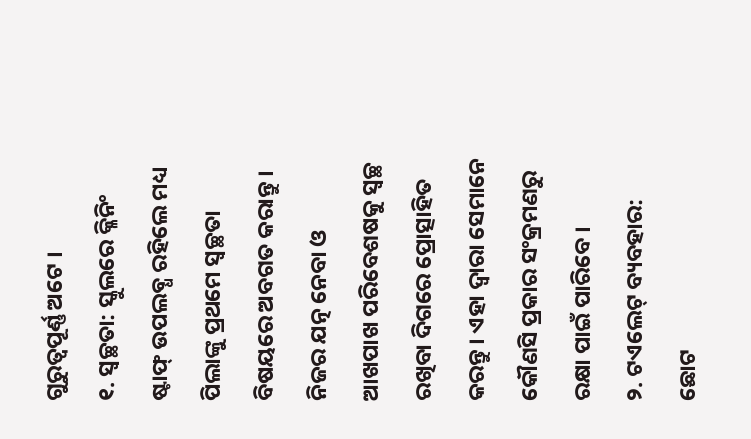ଗୁରୁତ୍ୱପୂର୍ଣ୍ଣ ଅଟେ ।
୧. ସ୍ୱଚ୍ଛତା: ସ୍କୁଲରେ କ୍ଳିନିଂ ଷ୍ଟାଫ୍ ଉପଲବ୍ଧ ରହିଲେ ମଧ୍ୟ ପିଲାଙ୍କୁ ପ୍ରଥମେ ସ୍ୱଚ୍ଛତା ବିଷୟରେ ଅବଗତ କରାନ୍ତୁ । ନିଜର ଯତ୍ନ ନେବା ଓ ଆଖପାଖ ପରିବେଶଷକୁ ସ୍ୱଚ୍ଛ ରଖିବା ଦିଗରେ ପ୍ରୋତ୍ସାହିତ କରନ୍ତୁ । ଏହା ଦ୍ୱାରା ସେମାନେ କୌଣସି ପ୍ରକାର ସଂକ୍ରମଣରୁ ରକ୍ଷା ପାଇଁ ପାରିବେ ।
୨. ଟଏଲେଟ୍ ବ୍ୟବହାର: ଛୋଟ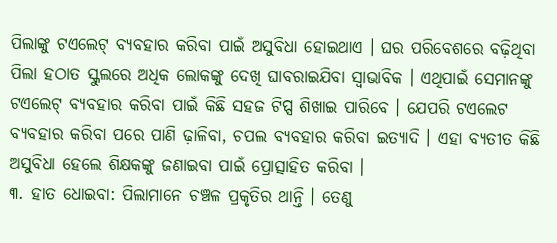ପିଲାଙ୍କୁ ଟଏଲେଟ୍ ବ୍ୟବହାର କରିବା ପାଇଁ ଅସୁବିଧା ହୋଇଥାଏ । ଘର ପରିବେଶରେ ବଢ଼ିଥିବା ପିଲା ହଠାତ ସ୍କୁଲରେ ଅଧିକ ଲୋକଙ୍କୁ ଦେଖି ଘାବରାଇଯିବା ସ୍ୱାଭାବିକ । ଏଥିପାଇଁ ସେମାନଙ୍କୁ ଟଏଲେଟ୍ ବ୍ୟବହାର କରିବା ପାଇଁ କିଛି ସହଜ ଟିପ୍ସ ଶିଖାଇ ପାରିବେ । ଯେପରି ଟଏଲେଟ ବ୍ୟବହାର କରିବା ପରେ ପାଣି ଢ଼ାଳିବା, ଚପଲ ବ୍ୟବହାର କରିବା ଇତ୍ୟାଦି । ଏହା ବ୍ୟତୀତ କିଛି ଅସୁବିଧା ହେଲେ ଶିକ୍ଷକଙ୍କୁ ଜଣାଇବା ପାଇଁ ପ୍ରୋତ୍ସାହିତ କରିବା ।
୩. ହାତ ଧୋଇବା: ପିଲାମାନେ ଚଞ୍ଚଳ ପ୍ରକୃତିର ଥାନ୍ତି । ତେଣୁ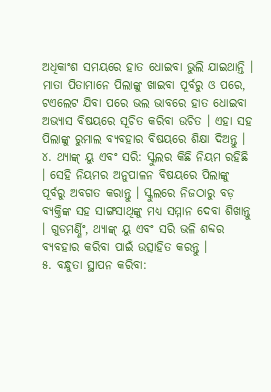ଅଧିକାଂଶ ସମୟରେ ହାତ ଧୋଇବା ଭୁଲି ଯାଇଥାନ୍ତି । ମାତା ପିତାମାନେ ପିଲାଙ୍କୁ ଖାଇବା ପୂର୍ବରୁ ଓ ପରେ, ଟଏଲେଟ ଯିବା ପରେ ଭଲ ଭାବରେ ହାତ ଧୋଇବା ଅଭ୍ୟାସ ବିଷୟରେ ସୂଚିତ କରିବା ଉଚିତ । ଏହା ସହ ପିଲାଙ୍କୁ ରୁମାଲ ବ୍ୟବହାର ବିଷୟରେ ଶିକ୍ଷା ଦିଅନ୍ତୁ ।
୪. ଥ୍ୟାଙ୍କ୍ ୟୁ ଏବଂ ସରି: ସ୍କୁଲର କିଛି ନିୟମ ରହିଛି । ସେହି ନିୟମର ଅନୁପାଳନ ବିଷୟରେ ପିଲାଙ୍କୁ ପୂର୍ବରୁ ଅବଗତ କରାନ୍ତୁ । ସ୍କୁଲରେ ନିଜଠାରୁ ବଡ଼ ବ୍ୟକ୍ତିଙ୍କ ସହ ସାଙ୍ଗସାଥିଙ୍କୁ ମଧ୍ୟ ସମ୍ମାନ ଦେବା ଶିଖାନ୍ତୁ । ଗୁଡମର୍ଣ୍ଣିଂ, ଥ୍ୟାଙ୍କ୍ ୟୁ ଏବଂ ସରି ଭଳି ଶବ୍ଦର ବ୍ୟବହାର କରିବା ପାଇଁ ଉତ୍ସାହିତ କରନ୍ତୁ ।
୫. ବନ୍ଧୁତା ସ୍ଥାପନ କରିବା: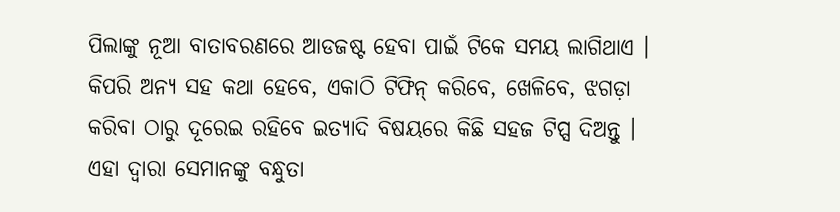ପିଲାଙ୍କୁ ନୂଆ ବାତାବରଣରେ ଆଡଜଷ୍ଟ ହେବା ପାଇଁ ଟିକେ ସମୟ ଲାଗିଥାଏ । କିପରି ଅନ୍ୟ ସହ କଥା ହେବେ, ଏକାଠି ଟିଫିନ୍ କରିବେ, ଖେଳିବେ, ଝଗଡ଼ା କରିବା ଠାରୁ ଦୂରେଇ ରହିବେ ଇତ୍ୟାଦି ବିଷୟରେ କିଛି ସହଜ ଟିପ୍ସ ଦିଅନ୍ତୁ । ଏହା ଦ୍ୱାରା ସେମାନଙ୍କୁ ବନ୍ଧୁତା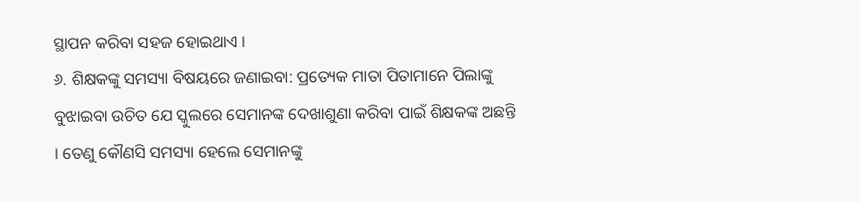ସ୍ଥାପନ କରିବା ସହଜ ହୋଇଥାଏ ।
୬. ଶିକ୍ଷକଙ୍କୁ ସମସ୍ୟା ବିଷୟରେ ଜଣାଇବା: ପ୍ରତ୍ୟେକ ମାତା ପିତାମାନେ ପିଲାଙ୍କୁ ବୁଝାଇବା ଉଚିତ ଯେ ସ୍କୁଲରେ ସେମାନଙ୍କ ଦେଖାଶୁଣା କରିବା ପାଇଁ ଶିକ୍ଷକଙ୍କ ଅଛନ୍ତି । ତେଣୁ କୌଣସି ସମସ୍ୟା ହେଲେ ସେମାନଙ୍କୁ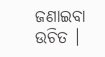ଜଣାଇବା ଉଚିତ ।